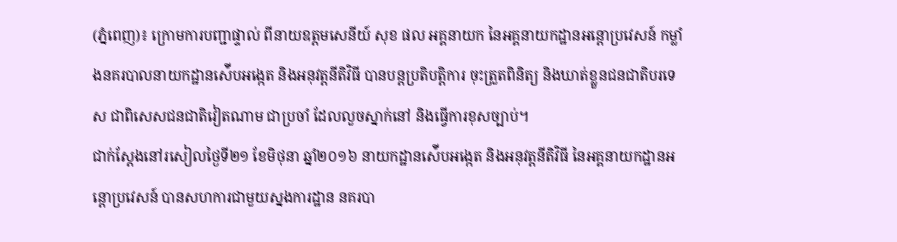(ភ្នំពេញ)៖ ក្រោមការបញ្ជាផ្ទាល់ ពីនាយឧត្តមសេនីយ៍ សុខ ផល អគ្គនាយក នៃអគ្គនាយកដ្ឋានអន្តោប្រវេសន៍ កម្លាំងនគរបាលនាយកដ្ឋានស៉ើបអង្កេត និងអនុវត្តនីតិវិធី បានបន្តប្រតិបត្តិការ ចុះត្រួតពិនិត្យ និងឃាត់ខ្លួនជនជាតិបរទេស ជាពិសេសជនជាតិវៀតណាម ជាប្រចាំ ដែលលួចស្នាក់នៅ និងធ្វើការខុសច្បាប់។
ជាក់ស្តែងនៅរសៀលថ្ងៃទី២១ ខែមិថុនា ឆ្នាំ២០១៦ នាយកដ្ឋានស៉ើបអង្កេត និងអនុវត្តនីតិវិធី នៃអគ្គនាយកដ្ឋានអន្តោប្រវេសន៍ បានសហការជាមួយស្នងការដ្ឋាន នគរបា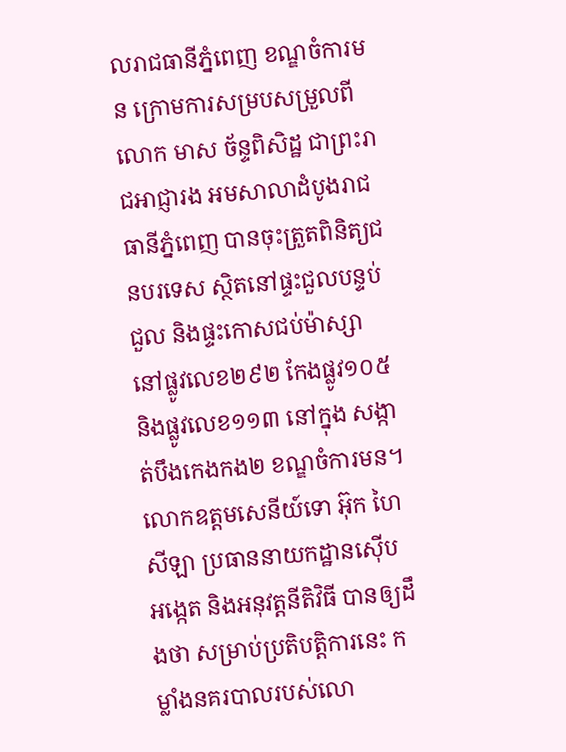លរាជធានីភ្នំពេញ ខណ្ឌចំការមន ក្រោមការសម្របសម្រួលពីលោក មាស ច័ន្ទពិសិដ្ឋ ជាព្រះរាជអាជ្ញារង អមសាលាដំបូងរាជធានីភ្នំពេញ បានចុះត្រួតពិនិត្យជនបរទេស ស្ថិតនៅផ្ទះជួលបន្ទប់ជួល និងផ្ទះកោសជប់ម៉ាស្សា នៅផ្លូវលេខ២៩២ កែងផ្លូវ១០៥ និងផ្លូវលេខ១១៣ នៅក្នុង សង្កាត់បឹងកេងកង២ ខណ្ឌចំការមន។
លោកឧត្តមសេនីយ៍ទោ អ៊ុក ហៃសីឡា ប្រធាននាយកដ្ឋានស៊ើបអង្កេត និងអនុវត្តនីតិវិធី បានឲ្យដឹងថា សម្រាប់ប្រតិបត្តិការនេះ កម្លាំងនគរបាលរបស់លោ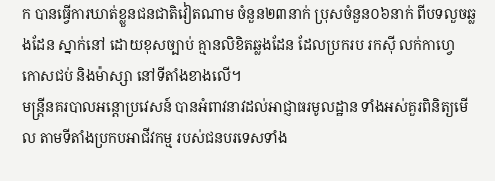ក បានធ្វើការឃាត់ខ្លួនជនជាតិវៀតណាម ចំនួន២៣នាក់ ប្រុសចំនួន០៦នាក់ ពីបទលួចឆ្លងដែន ស្នាក់នៅ ដោយខុសច្បាប់ គ្មានលិខិតឆ្លងដែន ដែលប្រករប រកស៊ី លក់កាហ្វេ កោសជប់ និងម៉ាស្សា នៅទីតាំងខាងលើ។
មន្រ្តីនគរបាលអន្តោប្រវេសន៍ បានអំពាវនាវដល់អាជ្ញាធរមូលដ្ឋាន ទាំងអស់គួរពិនិត្យមើល តាមទីតាំងប្រកបអាជីវកម្ម របស់ជនបរទេសទាំង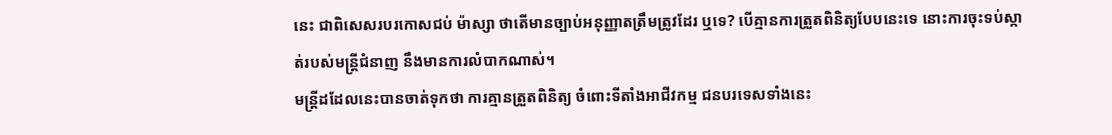នេះ ជាពិសេសរបរកោសជប់ ម៉ាស្សា ថាតើមានច្បាប់អនុញ្ញាតត្រឹមត្រូវដែរ ឬទេ? បើគ្មានការត្រួតពិនិត្យបែបនេះទេ នោះការចុះទប់ស្កាត់របស់មន្រ្តីជំនាញ នឹងមានការលំបាកណាស់។
មន្រ្តីដដែលនេះបានចាត់ទុកថា ការគ្មានត្រួតពិនិត្យ ចំពោះទីតាំងអាជីវកម្ម ជនបរទេសទាំងនេះ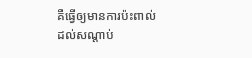គឺធ្វើឲ្យមានការប៉ះពាល់ ដល់សណ្តាប់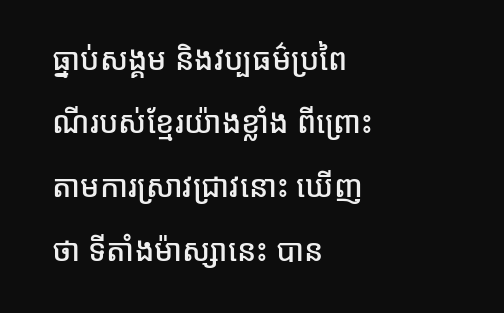ធ្នាប់សង្គម និងវប្បធម៌ប្រពៃណីរបស់ខ្មែរយ៉ាងខ្លាំង ពីព្រោះតាមការស្រាវជ្រាវនោះ ឃើញថា ទីតាំងម៉ាស្សានេះ បាន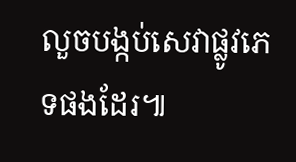លួចបង្កប់សេវាផ្លូវភេទផងដែរ៕